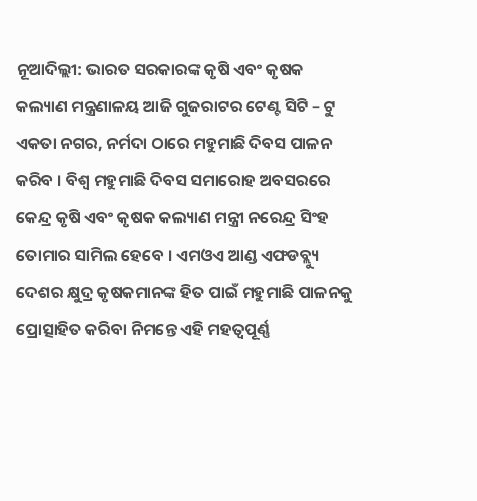ନୂଆଦିଲ୍ଲୀ: ଭାରତ ସରକାରଙ୍କ କୃଷି ଏବଂ କୃଷକ କଲ୍ୟାଣ ମନ୍ତ୍ରଣାଳୟ ଆଜି ଗୁଜରାଟର ଟେଣ୍ଟ ସିଟି – ଟୁ ଏକତା ନଗର, ନର୍ମଦା ଠାରେ ମହୁମାଛି ଦିବସ ପାଳନ କରିବ । ବିଶ୍ବ ମହୁମାଛି ଦିବସ ସମାରୋହ ଅବସରରେ କେନ୍ଦ୍ର କୃଷି ଏବଂ କୃଷକ କଲ୍ୟାଣ ମନ୍ତ୍ରୀ ନରେନ୍ଦ୍ର ସିଂହ ତୋମାର ସାମିଲ ହେବେ । ଏମଓଏ ଆଣ୍ଡ ଏଫଡବ୍ଲ୍ୟୁ ଦେଶର କ୍ଷୁଦ୍ର କୃଷକମାନଙ୍କ ହିତ ପାଇଁ ମହୁମାଛି ପାଳନକୁ ପ୍ରୋତ୍ସାହିତ କରିବା ନିମନ୍ତେ ଏହି ମହତ୍ବପୂର୍ଣ୍ଣ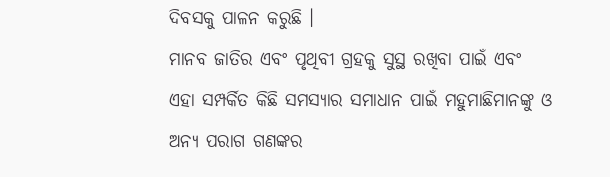ଦିବସକୁ ପାଳନ କରୁଛି ।
ମାନବ ଜାତିର ଏବଂ ପୃଥିବୀ ଗ୍ରହକୁ ସୁସ୍ଥ ରଖିବା ପାଇଁ ଏବଂ ଏହା ସମ୍ପର୍କିତ କିଛି ସମସ୍ୟାର ସମାଧାନ ପାଇଁ ମହୁମାଛିମାନଙ୍କୁ ଓ ଅନ୍ୟ ପରାଗ ଗଣଙ୍କର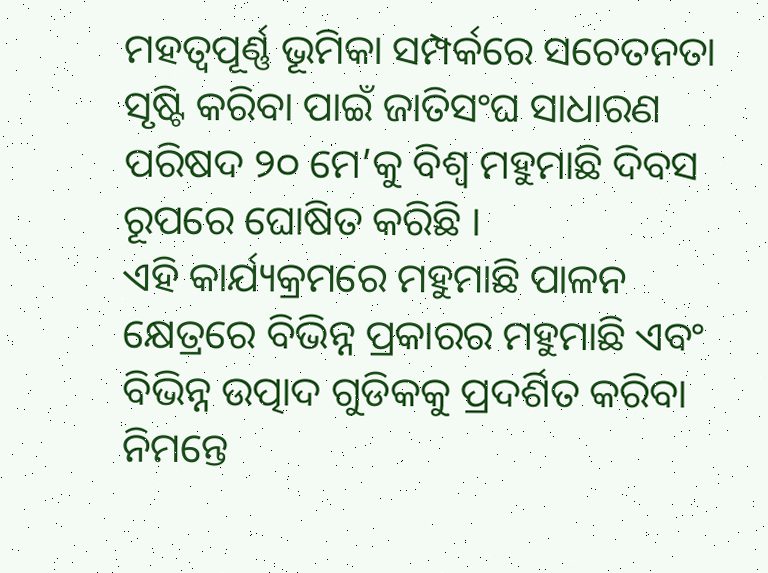ମହତ୍ବପୂର୍ଣ୍ଣ ଭୂମିକା ସମ୍ପର୍କରେ ସଚେତନତା ସୃଷ୍ଟି କରିବା ପାଇଁ ଜାତିସଂଘ ସାଧାରଣ ପରିଷଦ ୨୦ ମେ’କୁ ବିଶ୍ବ ମହୁମାଛି ଦିବସ ରୂପରେ ଘୋଷିତ କରିଛି ।
ଏହି କାର୍ଯ୍ୟକ୍ରମରେ ମହୁମାଛି ପାଳନ କ୍ଷେତ୍ରରେ ବିଭିନ୍ନ ପ୍ରକାରର ମହୁମାଛି ଏବଂ ବିଭିନ୍ନ ଉତ୍ପାଦ ଗୁଡିକକୁ ପ୍ରଦର୍ଶିତ କରିବା ନିମନ୍ତେ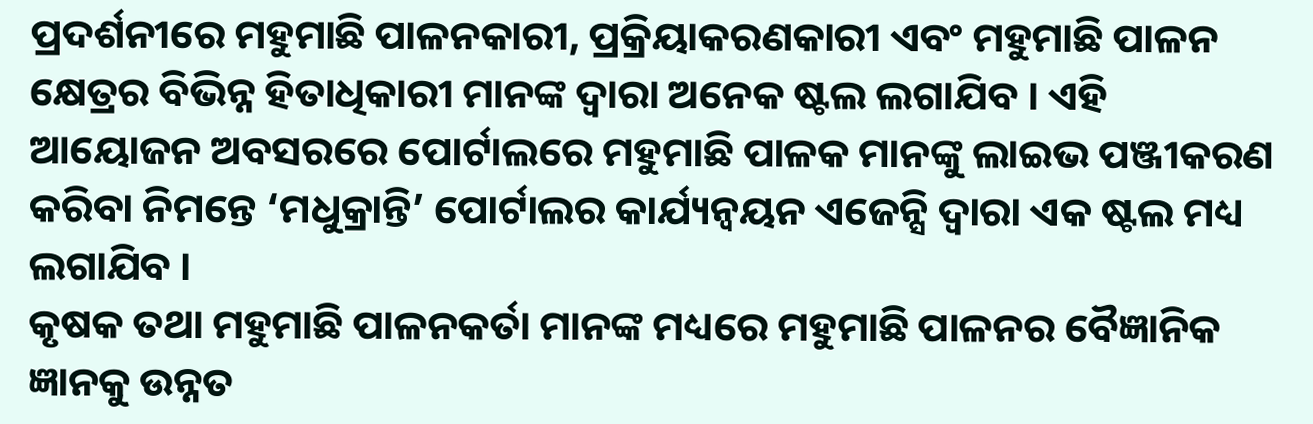ପ୍ରଦର୍ଶନୀରେ ମହୁମାଛି ପାଳନକାରୀ, ପ୍ରକ୍ରିୟାକରଣକାରୀ ଏବଂ ମହୁମାଛି ପାଳନ କ୍ଷେତ୍ରର ବିଭିନ୍ନ ହିତାଧିକାରୀ ମାନଙ୍କ ଦ୍ବାରା ଅନେକ ଷ୍ଟଲ ଲଗାଯିବ । ଏହି ଆୟୋଜନ ଅବସରରେ ପୋର୍ଟାଲରେ ମହୁମାଛି ପାଳକ ମାନଙ୍କୁ ଲାଇଭ ପଞ୍ଜୀକରଣ କରିବା ନିମନ୍ତେ ‘ମଧୁକ୍ରାନ୍ତି’ ପୋର୍ଟାଲର କାର୍ଯ୍ୟନ୍ବୟନ ଏଜେନ୍ସି ଦ୍ବାରା ଏକ ଷ୍ଟଲ ମଧ୍ୟ ଲଗାଯିବ ।
କୃଷକ ତଥା ମହୁମାଛି ପାଳନକର୍ତା ମାନଙ୍କ ମଧ୍ୟରେ ମହୁମାଛି ପାଳନର ବୈଜ୍ଞାନିକ ଜ୍ଞାନକୁ ଉନ୍ନତ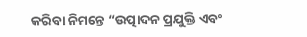କରିବା ନିମନ୍ତେ “ଉତ୍ପାଦନ ପ୍ରଯୁକ୍ତି ଏବଂ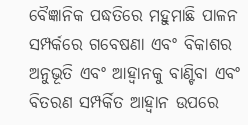ବୈଜ୍ଞାନିକ ପଦ୍ଧତିରେ ମହୁମାଛି ପାଳନ ସମ୍ପର୍କରେ ଗବେଷଣା ଏବଂ ବିକାଶର ଅନୁଭୂତି ଏବଂ ଆହ୍ବାନକୁ ବାଣ୍ଟିବା ଏବଂ ବିତରଣ ସମ୍ପର୍କିତ ଆହ୍ବାନ ଉପରେ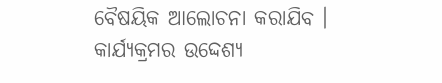ବୈଷୟିକ ଆଲୋଚନା କରାଯିବ ।
କାର୍ଯ୍ୟକ୍ରମର ଉଦ୍ଦେଶ୍ୟ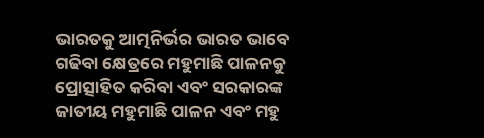ଭାରତକୁ ଆତ୍ମନିର୍ଭର ଭାରତ ଭାବେ ଗଢିବା କ୍ଷେତ୍ରରେ ମହୁମାଛି ପାଳନକୁ ପ୍ରୋତ୍ସାହିତ କରିବା ଏବଂ ସରକାରଙ୍କ ଜାତୀୟ ମହୁମାଛି ପାଳନ ଏବଂ ମହୁ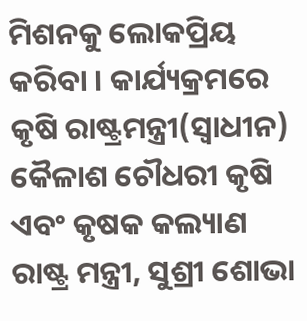ମିଶନକୁ ଲୋକପ୍ରିୟ କରିବା । କାର୍ଯ୍ୟକ୍ରମରେ କୃଷି ରାଷ୍ଟ୍ରମନ୍ତ୍ରୀ(ସ୍ବାଧୀନ) କୈଳାଶ ଚୌଧରୀ କୃଷି ଏବଂ କୃଷକ କଲ୍ୟାଣ ରାଷ୍ଟ୍ର ମନ୍ତ୍ରୀ, ସୁଶ୍ରୀ ଶୋଭା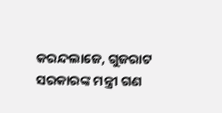କରନ୍ଦଲାଜେ, ଗୁଜରାଟ ସରକାରଙ୍କ ମନ୍ତ୍ରୀ ଗଣ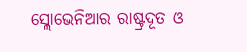ସ୍ଲୋଭେନିଆର ରାଷ୍ଟ୍ରଦୂତ ଓ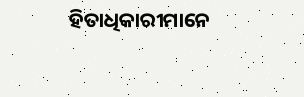ହିତାଧିକାରୀମାନେ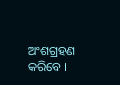ଅଂଶଗ୍ରହଣ କରିବେ ।